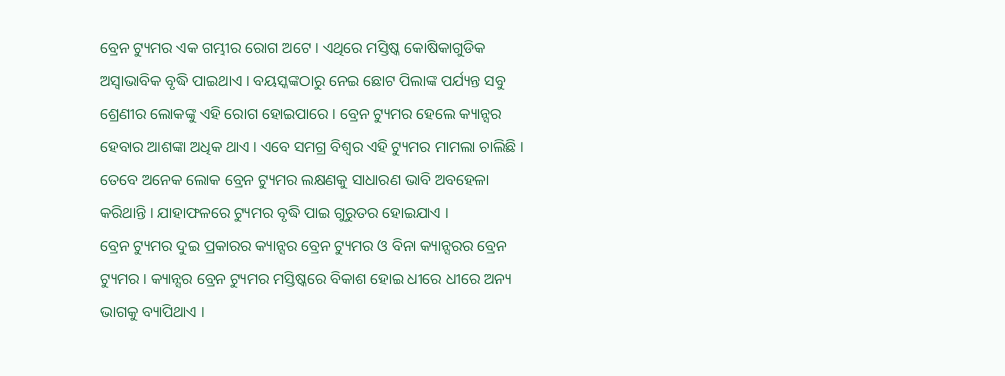ବ୍ରେନ ଟ୍ୟୁମର ଏକ ଗମ୍ଭୀର ରୋଗ ଅଟେ । ଏଥିରେ ମସ୍ତିଷ୍କ କୋଷିକାଗୁଡିକ ଅସ୍ବାଭାବିକ ବୃଦ୍ଧି ପାଇଥାଏ । ବୟସ୍କଙ୍କଠାରୁ ନେଇ ଛୋଟ ପିଲାଙ୍କ ପର୍ଯ୍ୟନ୍ତ ସବୁ ଶ୍ରେଣୀର ଲୋକଙ୍କୁ ଏହି ରୋଗ ହୋଇପାରେ । ବ୍ରେନ ଟ୍ୟୁମର ହେଲେ କ୍ୟାନ୍ସର ହେବାର ଆଶଙ୍କା ଅଧିକ ଥାଏ । ଏବେ ସମଗ୍ର ବିଶ୍ବର ଏହି ଟ୍ୟୁମର ମାମଲା ଚାଲିଛି । ତେବେ ଅନେକ ଲୋକ ବ୍ରେନ ଟ୍ୟୁମର ଲକ୍ଷଣକୁ ସାଧାରଣ ଭାବି ଅବହେଳା କରିଥାନ୍ତି । ଯାହାଫଳରେ ଟ୍ୟୁମର ବୃଦ୍ଧି ପାଇ ଗୁରୁତର ହୋଇଯାଏ ।
ବ୍ରେନ ଟ୍ୟୁମର ଦୁଇ ପ୍ରକାରର କ୍ୟାନ୍ସର ବ୍ରେନ ଟ୍ୟୁମର ଓ ବିନା କ୍ୟାନ୍ସରର ବ୍ରେନ ଟ୍ୟୁମର । କ୍ୟାନ୍ସର ବ୍ରେନ ଟ୍ୟୁମର ମସ୍ତିଷ୍କରେ ବିକାଶ ହୋଇ ଧୀରେ ଧୀରେ ଅନ୍ୟ ଭାଗକୁ ବ୍ୟାପିଥାଏ ।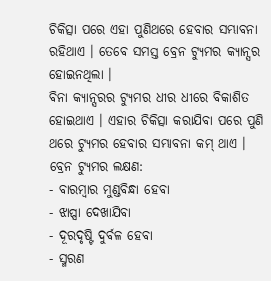ଚିକିତ୍ସା ପରେ ଏହା ପୁଣିଥରେ ହେବାର ସମ୍ଭାବନା ରହିଥାଏ । ତେବେ ସମସ୍ତ ବ୍ରେନ ଟ୍ୟୁମର କ୍ୟାନ୍ସର ହୋଇନଥିଲା ।
ବିନା କ୍ୟାନ୍ସରର ଟ୍ୟୁମର ଧୀର ଧୀରେ ବିକାଶିତ ହୋଇଥାଏ । ଏହାର ଚିକିତ୍ସା କରାଯିବା ପରେ ପୁଣି ଥରେ ଟ୍ୟୁମର ହେବାର ସମ୍ଭାବନା କମ୍ ଥାଏ ।
ବ୍ରେନ ଟ୍ୟୁମର ଲକ୍ଷଣ:
- ବାରମ୍ବାର ମୁଣ୍ଡବିନ୍ଧା ହେବା
- ଝାପ୍ସା ଦେଖାଯିବା
- ଦୂରଦୃଷ୍ଟି ଦୁର୍ବଳ ହେବା
- ସ୍ମରଣ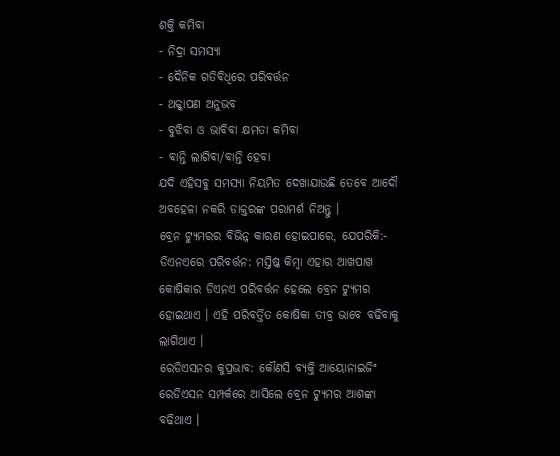ଶକ୍ତି କମିବା
- ନିଦ୍ରା ସମସ୍ୟା
- ଦୈନିକ ଗତିବିଧିରେ ପରିବର୍ତ୍ତନ
- ଥକ୍କାପଣ ଅନୁଭବ
- ବୁଝିବା ଓ ଭାବିବା କ୍ଷମତା କମିବା
- ବାନ୍ତି ଲାଗିବା/ବାନ୍ତି ହେବା
ଯଦି ଏହିସବୁ ସମସ୍ୟା ନିୟମିତ ଦେଖାଯାଉଛି ତେବେ ଆଦୌ ଅବହେଳା ନକରି ଡାକ୍ତରଙ୍କ ପରାମର୍ଶ ନିଅନ୍ତୁ ।
ବ୍ରେନ ଟ୍ୟୁମରର ବିଭିନ୍ନ କାରଣ ହୋଇପାରେ, ଯେପରିକି:-
ଡିଏନଏରେ ପରିବର୍ତ୍ତନ: ମସ୍ତିଷ୍କ କିମ୍ବା ଏହାର ଆଖପାଖ କୋଷିକାର ଡିଏନଏ ପରିବର୍ତ୍ତନ ହେଲେ ବ୍ରେନ ଟ୍ୟୁମର ହୋଇଥାଏ । ଏହି ପରିବର୍ତ୍ତିତ କୋଷିକା ତୀବ୍ର ଭାବେ ବଢିବାକୁ ଲାଗିଥାଏ ।
ରେଡିଏସନର କୁପ୍ରଭାବ: କୌଣସି ବ୍ୟକ୍ତି ଆୟୋନାଇଜିଂ ରେଡିଏସନ ସମ୍ପର୍କରେ ଆସିଲେ ବ୍ରେନ ଟ୍ୟୁମର ଆଶଙ୍କା ବଢିଥାଏ ।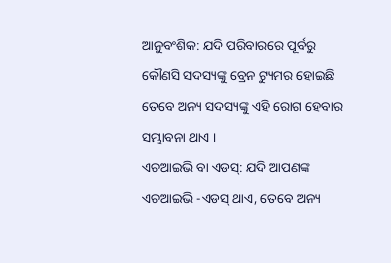ଆନୁବଂଶିକ: ଯଦି ପରିବାରରେ ପୂର୍ବରୁ କୌଣସି ସଦସ୍ୟଙ୍କୁ ବ୍ରେନ ଟ୍ୟୁମର ହୋଇଛି ତେବେ ଅନ୍ୟ ସଦସ୍ୟଙ୍କୁ ଏହି ରୋଗ ହେବାର ସମ୍ଭାବନା ଥାଏ ।
ଏଚଆଇଭି ବା ଏଡସ୍: ଯଦି ଆପଣଙ୍କ ଏଚଆଇଭି -ଏଡସ୍ ଥାଏ, ତେବେ ଅନ୍ୟ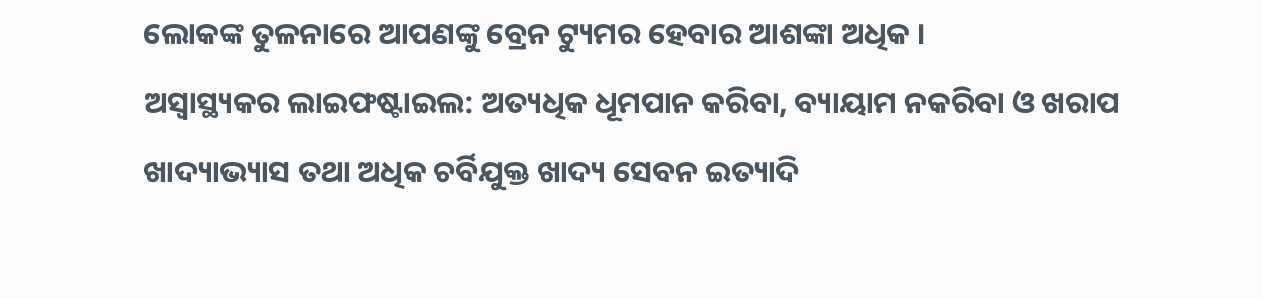ଲୋକଙ୍କ ତୁଳନାରେ ଆପଣଙ୍କୁ ବ୍ରେନ ଟ୍ୟୁମର ହେବାର ଆଶଙ୍କା ଅଧିକ ।
ଅସ୍ବାସ୍ଥ୍ୟକର ଲାଇଫଷ୍ଟାଇଲ: ଅତ୍ୟଧିକ ଧୂମପାନ କରିବା, ବ୍ୟାୟାମ ନକରିବା ଓ ଖରାପ ଖାଦ୍ୟାଭ୍ୟାସ ତଥା ଅଧିକ ଚର୍ବିଯୁକ୍ତ ଖାଦ୍ୟ ସେବନ ଇତ୍ୟାଦି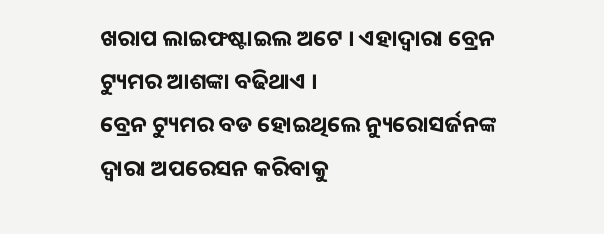ଖରାପ ଲାଇଫଷ୍ଟାଇଲ ଅଟେ । ଏହାଦ୍ବାରା ବ୍ରେନ ଟ୍ୟୁମର ଆଶଙ୍କା ବଢିଥାଏ ।
ବ୍ରେନ ଟ୍ୟୁମର ବଡ ହୋଇଥିଲେ ନ୍ୟୁରୋସର୍ଜନଙ୍କ ଦ୍ବାରା ଅପରେସନ କରିବାକୁ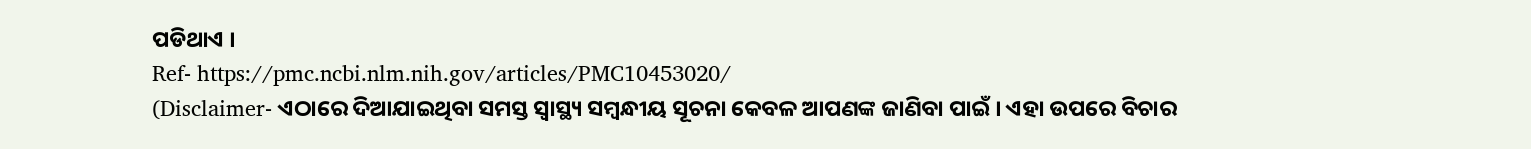ପଡିଥାଏ ।
Ref- https://pmc.ncbi.nlm.nih.gov/articles/PMC10453020/
(Disclaimer- ଏଠାରେ ଦିଆଯାଇଥିବା ସମସ୍ତ ସ୍ବାସ୍ଥ୍ୟ ସମ୍ବନ୍ଧୀୟ ସୂଚନା କେବଳ ଆପଣଙ୍କ ଜାଣିବା ପାଇଁ । ଏହା ଉପରେ ବିଚାର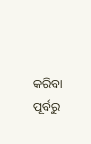କରିବା ପୂର୍ବରୁ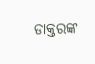ଡାକ୍ତରଙ୍କ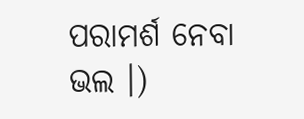ପରାମର୍ଶ ନେବା ଭଲ ।)